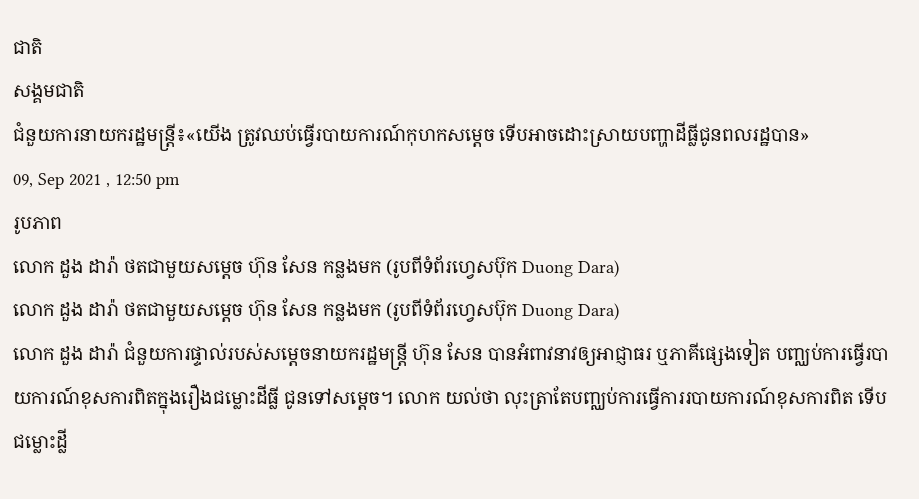ជាតិ
សង្គមជាតិ
ជំនួយការនាយករដ្ឋមន្ត្រី៖«យើង ត្រូវឈប់ធ្វើរបាយការណ៍កុហកសម្តេច ទើបអាចដោះស្រាយបញ្ហាដីធ្លីជូនពលរដ្ឋបាន»
09, Sep 2021 , 12:50 pm
រូបភាព
លោក ដួង ដារ៉ា ថតជាមួយសម្តេច ហ៊ុន សែន កន្លងមក (រូបពីទំព័រហ្វេសប៊ុក Duong Dara)
លោក ដួង ដារ៉ា ថតជាមួយសម្តេច ហ៊ុន សែន កន្លងមក (រូបពីទំព័រហ្វេសប៊ុក Duong Dara)
លោក ដួង ដារ៉ា ជំនួយការផ្ទាល់របស់សម្តេចនាយករដ្ឋមន្រ្តី ហ៊ុន សែន បានអំពាវនាវឲ្យអាជ្ញាធរ ឬភាគីផ្សេងទៀត បញ្ឈប់ការធ្វើរបាយការណ៍ខុសការពិតក្នុងរឿងជម្លោះដីធ្លី ជូនទៅសម្តេច។ លោក យល់ថា លុះត្រាតែបញ្ឈប់ការធ្វើការរបាយការណ៍ខុសការពិត ទើបជម្លោះដី្ល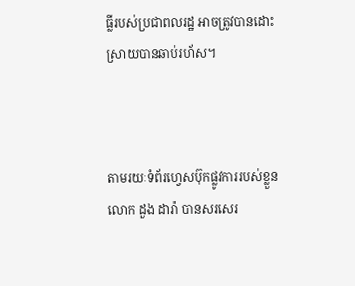ធ្លីរបស់ប្រជាពលរដ្ឋ អាចត្រូវបានដោះស្រាយបានឆាប់រហ័ស។



តាមរយៈទំព័រហ្វេសប៊ុកផ្លូវការរបស់ខ្លួន លោក ដួង ដារ៉ា បានសរសេរ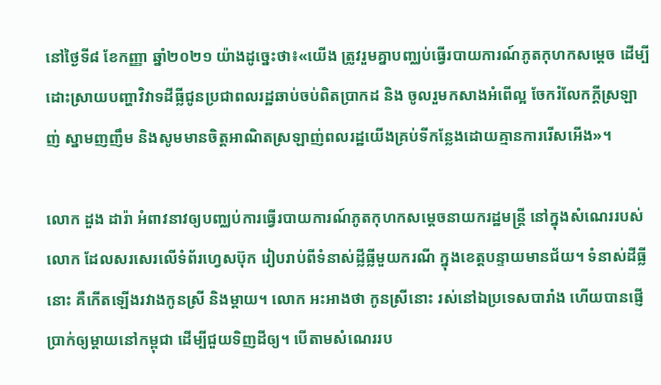នៅថ្ងៃទី៨ ខែកញ្ញា ឆ្នាំ២០២១ យ៉ាងដូច្នេះថា៖«យើង ត្រូវរួមគ្នាបញ្ឈប់ធ្វើរបាយការណ៍ភូតកុហកសម្តេច ដើម្បីដោះស្រាយបញ្ហាវិវាទដីធ្លីជូនប្រជាពលរដ្ឋឆាប់ចប់ពិតប្រាកដ និង ចូលរួមកសាងអំពើល្អ ចែករំលែកក្តីស្រឡាញ់ ស្នាមញញឹម និងសូមមានចិត្តអាណិតស្រឡាញ់ពលរដ្ឋយើងគ្រប់ទីកន្លែងដោយគ្មានការរើសអើង»។

លោក ដួង ដារ៉ា អំពាវនាវឲ្យបញ្ឈប់ការធ្វើរបាយការណ៍ភូតកុហកសម្តេចនាយករដ្ឋមន្រ្តី នៅក្នុងសំណេររបស់លោក ដែលសរសេរលើទំព័រហ្វេសប៊ុក រៀបរាប់ពីទំនាស់ដី្លធ្លីមួយករណី ក្នុងខេត្តបន្ទាយមានជ័យ។ ទំនាស់ដីធ្លីនោះ គឺកើតឡើងរវាងកូនស្រី និងម្តាយ។ លោក អះអាងថា កូនស្រីនោះ រស់នៅឯប្រទេសបារាំង ហើយបានផ្ញើប្រាក់ឲ្យម្តាយនៅកម្ពុជា ដើម្បីជួយទិញដីឲ្យ។ បើតាមសំណេររប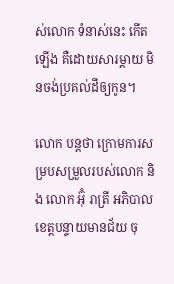ស់លោក ទំនាស់នេះ កើតឡើង គឺដោយសារម្តាយ មិនចង់ប្រគល់ដីឲ្យកូន។

លោក បន្តថា ក្រោមការសម្របសម្រួលរបស់លោក និង លោក អ៊ុំ រាត្រី អភិបាលខេត្តបន្ទាយមានជ័យ ចុ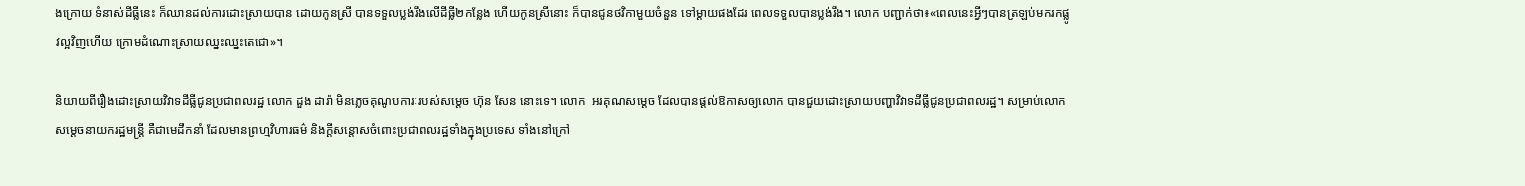ងក្រោយ ទំនាស់ដីធ្លីនេះ ក៏ឈានដល់ការដោះស្រាយបាន ដោយកូនស្រី បានទទួលប្លង់រឹងលើដីធ្លី២កន្លែង ហើយកូនស្រីនោះ ក៏បានជូនថវិកាមួយចំនួន ទៅម្តាយផងដែរ ពេលទទួលបានប្លង់រឹង។ លោក បញ្ជាក់ថា៖«ពេលនេះអ្វីៗបានត្រឡប់មករកផ្លូវល្អវិញហើយ ក្រោមដំណោះស្រាយឈ្នះឈ្នះតេជោ»។

និយាយពីរឿងដោះស្រាយវិវាទដីធ្លីជូនប្រជាពលរដ្ឋ លោក ដួង ដារ៉ា មិនភ្លេចគុណូបការៈរបស់សម្តេច ហ៊ុន សែន នោះទេ។ លោក  អរគុណសម្តេច ដែលបានផ្តល់ឱកាសឲ្យលោក បានជួយដោះស្រាយបញ្ហាវិវាទដីធ្លីជូនប្រជាពលរដ្ឋ។ សម្រាប់លោក សម្តេចនាយករដ្ឋមន្រ្តី គឺជាមេដឹកនាំ ដែលមានព្រហ្មវិហារធម៌ និងក្តីសន្តោសចំពោះប្រជាពលរដ្ឋទាំងក្នុងប្រទេស ទាំងនៅក្រៅ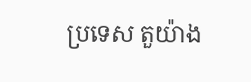ប្រទេស តួយ៉ាង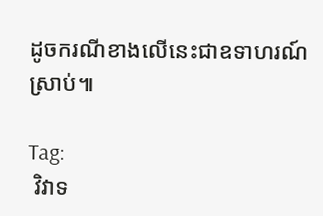ដូចករណីខាងលើនេះជាឧទាហរណ៍ស្រាប់៕

Tag:
 វិវាទ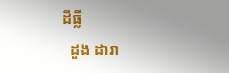ដីធ្លី
  ដួង ដារា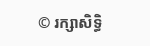© រក្សាសិទ្ធិ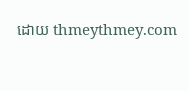ដោយ thmeythmey.com